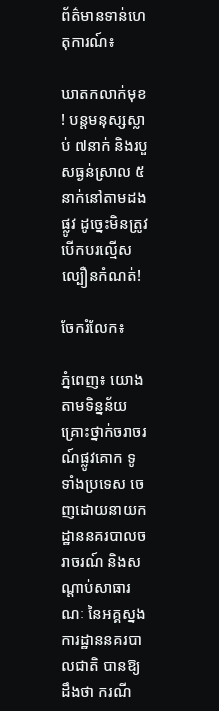ព័ត៌មានទាន់ហេតុការណ៍៖

ឃាតកលាក់មុខ! បន្តមនុស្សស្លាប់ ៧នាក់ និងរបួសធ្ងន់ស្រាល ៥នាក់នៅតាមដងផ្លូវ ដូច្នេះមិនត្រូវបើកបរល្មើសល្បឿនកំណត់!

ចែករំលែក៖

ភ្នំពេញ៖ យោងតាមទិន្នន័យគ្រោះថ្នាក់ចរាចរណ៍ផ្លូវគោក ទូទាំងប្រទេស ចេញដោយនាយកដ្ឋាននគរបាលចរាចរណ៍ និងសណ្តាប់សាធារណៈ នៃអគ្គស្នងការដ្ឋាននគរបាលជាតិ បានឱ្យដឹងថា ករណី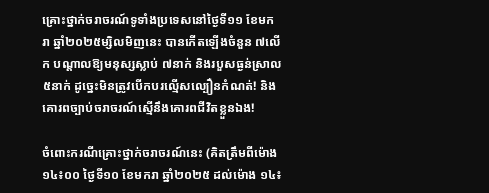គ្រោះថ្នាក់ចរាចរណ៍ទូទាំងប្រទេសនៅថ្ងៃទី១១ ខែមករា ឆ្នាំ២០២៥ម្សិលមិញនេះ បានកើតឡើងចំនួន ៧លើក បណ្តាលឱ្យមនុស្សស្លាប់ ៧នាក់ និងរបួសធ្ងន់ស្រាល ៥នាក់ ដូច្នេះមិនត្រូវបើកបរល្មើសល្បឿនកំណត់! និងគោរពច្បាប់ចរាចរណ៍ស្មើនឹងគោរពជីវិតខ្លួនឯង!

ចំពោះករណីគ្រោះថ្នាក់ចរាចរណ៍នេះ (គិតត្រឹមពីម៉ោង ១៤៖០០ ថ្ងៃទី១០ ខែមករា ឆ្នាំ២០២៥ ដល់ម៉ោង ១៤៖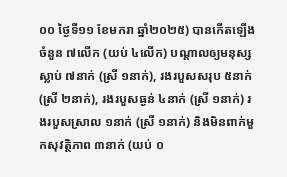០០ ថ្ងៃទី១១ ខែមករា ឆ្នាំ២០២៥) បានកើតឡើងចំនួន ៧លើក (យប់ ៤លើក) បណ្តាលឲ្យមនុស្សស្លាប់ ៧នាក់ (ស្រី ១នាក់), រងរបួសសរុប ៥នាក់ (ស្រី ២នាក់), រងរបួសធ្ងន់ ៤នាក់ (ស្រី ១នាក់) រងរបួសស្រាល ១នាក់ (ស្រី ១នាក់) និងមិនពាក់មួកសុវត្ថិភាព ៣នាក់ (យប់ ០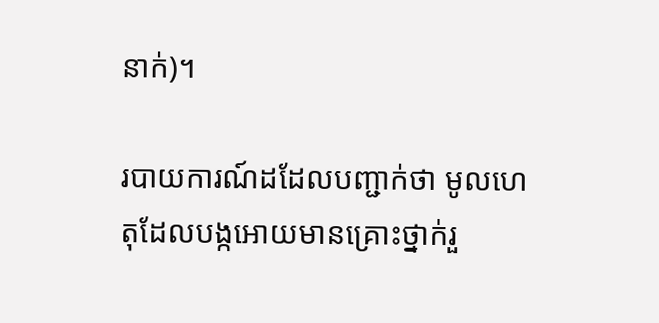នាក់)។

របាយការណ៍ដដែលបញ្ជាក់ថា មូលហេតុដែលបង្កអោយមានគ្រោះថ្នាក់រួ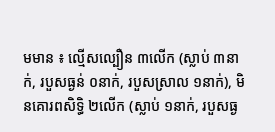មមាន ៖ ល្មើសល្បឿន ៣លើក (ស្លាប់ ៣នាក់, របួសធ្ងន់ ០នាក់, របួសស្រាល ១នាក់), មិនគោរពសិទ្ធិ ២លើក (ស្លាប់ ១នាក់, របួសធ្ង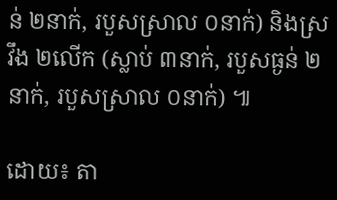ន់ ២នាក់, របួសស្រាល ០នាក់) និងស្រវឹង ២លើក (ស្លាប់ ៣នាក់, របួសធ្ងន់ ២នាក់, របួសស្រាល ០នាក់) ៕

ដោយ៖ តា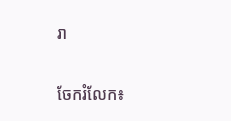រា


ចែករំលែក៖